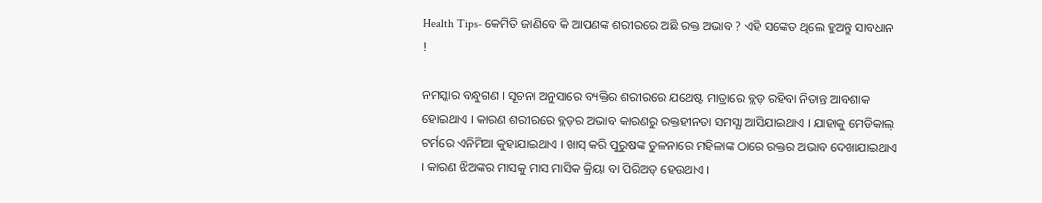Health Tips- କେମିତି ଜାଣିବେ କି ଆପଣଙ୍କ ଶରୀରରେ ଅଛି ରକ୍ତ ଅଭାବ ? ଏହି ସଙ୍କେତ ଥିଲେ ହୁଅନ୍ତୁ ସାବଧାନ !

ନମସ୍କାର ବନ୍ଧୁଗଣ । ସୂଚନା ଅନୁସାରେ ବ୍ୟକ୍ତିର ଶରୀରରେ ଯଥେଷ୍ଟ ମାତ୍ରାରେ ବ୍ଲଡ଼ ରହିବା ନିତାନ୍ତ ଆବଶାକ ହୋଇଥାଏ । କାରଣ ଶରୀରରେ ବ୍ଲଡ଼ର ଅଭାବ କାରଣରୁ ରକ୍ତହୀନତା ସମସ୍ଯା ଆସିଯାଇଥାଏ । ଯାହାକୁ ମେଡିକାଲ୍ ଟର୍ମରେ ଏନିମିଆ କୁହାଯାଇଥାଏ । ଖାସ୍ କରି ପୁରୁଷଙ୍କ ତୁଳନାରେ ମହିଳାଙ୍କ ଠାରେ ରକ୍ତର ଅଭାବ ଦେଖାଯାଇଥାଏ । କାରଣ ଝିଅଙ୍କର ମାସକୁ ମାସ ମାସିକ କ୍ରିୟା ବା ପିରିଅଡ୍ ହେଉଥାଏ ।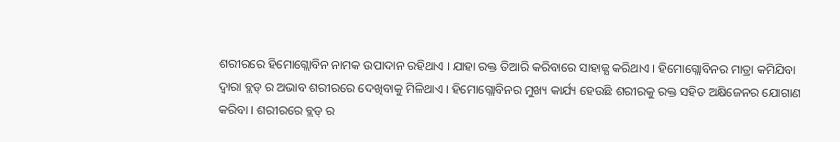ଶରୀରରେ ହିମୋଗ୍ଲୋବିନ ନାମକ ଉପାଦାନ ରହିଥାଏ । ଯାହା ରକ୍ତ ତିଆରି କରିବାରେ ସାହାଜ୍ଯ କରିଥାଏ । ହିମୋଗ୍ଲୋବିନର ମାତ୍ରା କମିଯିବା ଦ୍ଵାରା ବ୍ଲଡ୍ ର ଅଭାବ ଶରୀରରେ ଦେଖିବାକୁ ମିଳିଥାଏ । ହିମୋଗ୍ଲୋବିନର ମୁଖ୍ୟ କାର୍ଯ୍ୟ ହେଉଛି ଶରୀରକୁ ରକ୍ତ ସହିତ ଅକ୍ଷିଜେନର ଯୋଗାଣ କରିବା । ଶରୀରରେ ବ୍ଲଡ୍ ର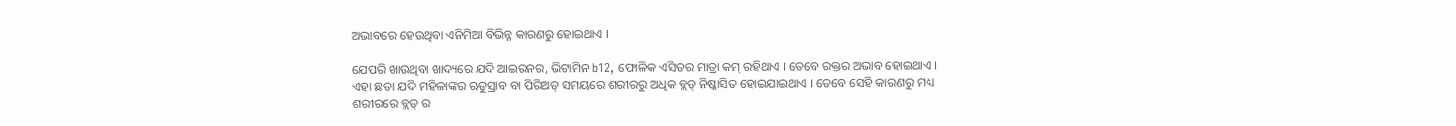ଅଭାବରେ ହେଉଥିବା ଏନିମିଆ ବିଭିନ୍ନ କାରଣରୁ ହୋଇଥାଏ ।

ଯେପରି ଖାଉଥିବା ଖାଦ୍ୟରେ ଯଦି ଆଇରନର, ଭିଟାମିନ b12, ଫୋଳିକ ଏସିଡର ମାତ୍ରା କମ୍ ରହିଥାଏ । ତେବେ ରକ୍ତର ଅଭାବ ହୋଇଥାଏ । ଏହା ଛଡା ଯଦି ମହିଳାଙ୍କର ଋତୁସ୍ରାବ ବା ପିରିଅଡ୍ ସମୟରେ ଶରୀରରୁ ଅଧିକ ବ୍ଲଡ୍ ନିଷ୍କାସିତ ହୋଇଯାଇଥାଏ । ତେବେ ସେହି କାରଣରୁ ମଧ୍ୟ ଶରୀରରେ ବ୍ଲଡ୍ ର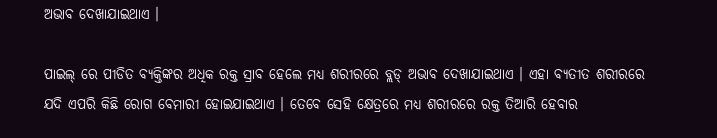ଅଭାବ ଦେଖାଯାଇଥାଏ ।

ପାଇଲ୍ ରେ ପୀଡିତ ବ୍ୟକ୍ତିଙ୍କର ଅଧିକ ରକ୍ତ ସ୍ରାବ ହେଲେ ମଧ୍ୟ ଶରୀରରେ ବ୍ଲଡ୍ ଅଭାବ ଦେଖାଯାଇଥାଏ । ଏହା ବ୍ଯତୀତ ଶରୀରରେ ଯଦି ଏପରି କିଛି ରୋଗ ବେମାରୀ ହୋଇଯାଇଥାଏ । ତେବେ ସେହି କ୍ଷେତ୍ରରେ ମଧ୍ୟ ଶରୀରରେ ରକ୍ତ ତିଆରି ହେବାର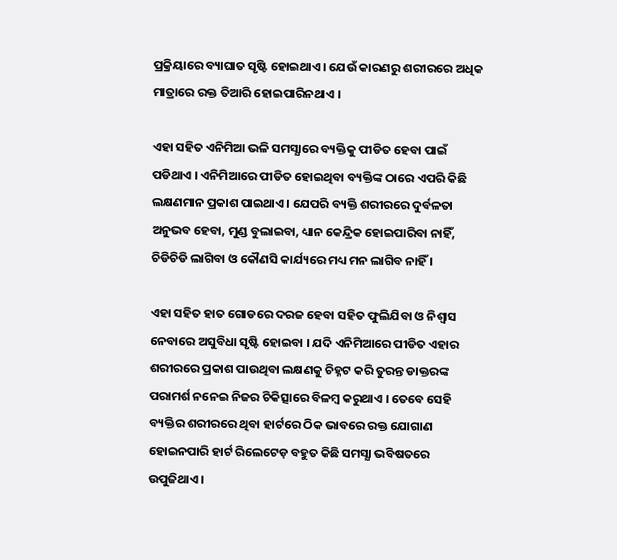ପ୍ରକ୍ରିୟାରେ ବ୍ୟାଘାତ ସୃଷ୍ଟି ହୋଇଥାଏ । ଯେଉଁ କାରଣରୁ ଶରୀରରେ ଅଧିକ ମାତ୍ରାରେ ରକ୍ତ ତିଆରି ହୋଇପାରିନଥାଏ ।

ଏହା ସହିତ ଏନିମିଆ ଭଳି ସମସ୍ଯାରେ ବ୍ୟକ୍ତିକୁ ପୀଡିତ ହେବା ପାଇଁ ପଡିଥାଏ । ଏନିମିଆରେ ପୀଡିତ ହୋଇଥିବା ବ୍ୟକ୍ତିଙ୍କ ଠାରେ ଏପରି କିଛି ଲକ୍ଷଣମାନ ପ୍ରକାଶ ପାଇଥାଏ । ଯେପରି ବ୍ୟକ୍ତି ଶରୀରରେ ଦୁର୍ବଳତା ଅନୁଭବ ହେବା, ମୁଣ୍ଡ ବୁଲାଇବା, ଧ୍ୟାନ କେନ୍ଦ୍ରିକ ହୋଇପାରିବା ନାହିଁ, ଚିଡିଚିଡି ଲାଗିବା ଓ କୌଣସି କାର୍ଯ୍ୟରେ ମଧ୍ୟ ମନ ଲାଗିବ ନାହିଁ ।

ଏହା ସହିତ ହାତ ଗୋଡରେ ଦରଜ ହେବା ସହିତ ଫୁଲିଯିବା ଓ ନିଶ୍ଵାସ ନେବାରେ ଅସୁବିଧା ସୃଷ୍ଟି ହୋଇବା । ଯଦି ଏନିମିଆରେ ପୀଡିତ ଏହାର ଶରୀରରେ ପ୍ରକାଶ ପାଉଥିବା ଲକ୍ଷଣକୁ ଚିହ୍ନଟ କରି ତୁରନ୍ତ ଡାକ୍ତରଙ୍କ ପରାମର୍ଶ ନନେଇ ନିଜର ଚିକିତ୍ସାରେ ବିଳମ୍ବ କରୁଥାଏ । ତେବେ ସେହି ବ୍ୟକ୍ତିର ଶରୀରରେ ଥିବା ହାର୍ଟରେ ଠିକ ଭାବରେ ରକ୍ତ ଯୋଗାଣ ହୋଇନପାରି ହାର୍ଟ ରିଲେଟେଡ଼ ବହୁତ କିଛି ସମସ୍ଯା ଭବିଷତରେ ଉପୁଜିଥାଏ ।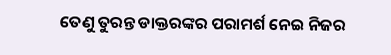ତେଣୁ ତୁରନ୍ତ ଡାକ୍ତରଙ୍କର ପରାମର୍ଶ ନେଇ ନିଜର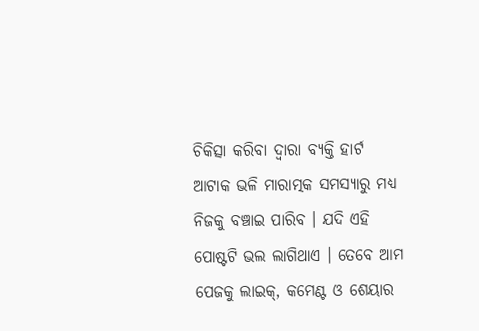ଚିକିତ୍ସା କରିବା ଦ୍ଵାରା ବ୍ୟକ୍ତି ହାର୍ଟ ଆଟାକ ଭଳି ମାରାତ୍ମକ ସମସ୍ଯାରୁ ମଧ୍ୟ ନିଜକୁ ବଞ୍ଚାଇ ପାରିବ । ଯଦି ଏହି ପୋଷ୍ଟଟି ଭଲ ଲାଗିଥାଏ । ତେବେ ଆମ ପେଜକୁ ଲାଇକ୍, କମେଣ୍ଟ ଓ ଶେୟାର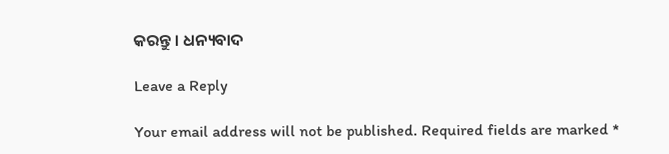କରନ୍ତୁ । ଧନ୍ୟବାଦ

Leave a Reply

Your email address will not be published. Required fields are marked *